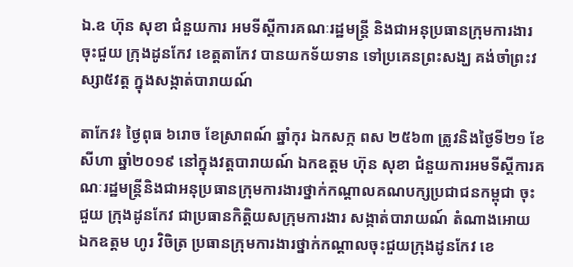ឯ.ឧ ហ៊ុន សុខា ជំនួយការ អមទីស្តីការគណៈរដ្ឋមន្រ្តី និងជាអនុប្រធានក្រុមការងារចុះជួយ ក្រុងដូនកែវ ខេត្តតាកែវ បានយកទ័យទាន ទៅប្រគេនព្រះសង្ឃ គង់ចាំព្រះវស្សា៥វត្ត ក្នុងសង្កាត់បារាយណ៍

តាកែវ៖ ថ្ងៃពុធ ៦រោច ខែស្រាពណ៍ ឆ្នាំកុរ ឯកសក្ក ពស ២៥៦៣ ត្រូវនិងថ្ងៃទី២១ ខែសីហា ឆ្នាំ២០១៩ នៅក្នុងវត្តបារាយណ៍ ឯកឧត្តម ហ៊ុន សុខា ជំនួយការអមទីស្តីការគណៈរដ្ឋមន្ត្រីនិងជាអនុប្រធានក្រុមការងារថ្នាក់កណ្តាលគណបក្សប្រជាជនកម្ពុជា ចុះជួយ ក្រុងដូនកែវ ជាប្រធានកិតិ្តយសក្រុមការងារ សង្កាត់បារាយណ៍ តំណាងអោយ
ឯកឧត្តម ហូរ វិចិត្រ ប្រធានក្រុមការងារថ្នាក់កណ្តាលចុះជួយក្រុងដូនកែវ ខេ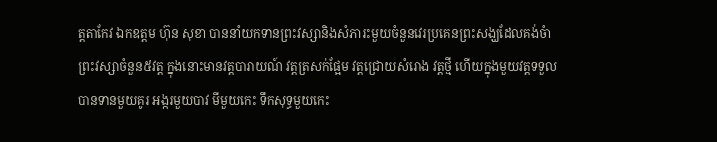ត្តតាកែវ ឯកឧត្តម ហ៊ុន សុខា បាននាំយកទានព្រះវស្សានិងសំភារះមួយចំនួនវេរប្រគេនព្រះសង្ឃដែលគង់ចំាព្រះវស្សាចំនួន៥វត្ត ក្នុងនោះមានវត្តបារាយណ៍ វត្តត្រសក់ផ្អែម វត្តជ្រោយសំរោង វត្តថ្មី ហើយក្នុងមួយវត្តទទួលបានទានមួយគូរ អង្ករមួយបាវ មីមួយកេះ ទឹកសុទ្ធមួយកេះ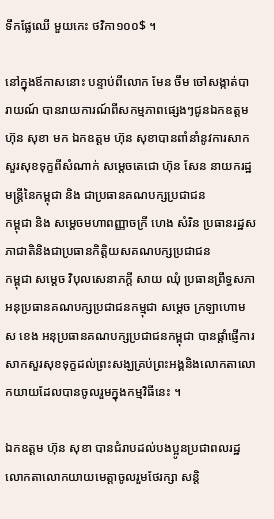ទឹកផ្លែឈើ មួយកេះ ថវិកា១០០$ ។

នៅក្នុងឪកាសនោះ បន្ទាប់ពីលោក មែន ចឹម ចៅសង្កាត់បារាយណ៍ បានរាយការណ៍ពីសកម្មភាពផ្សេងៗជូនឯកឧត្តម ហ៊ុន សុខា មក ឯកឧត្តម ហ៊ុន សុខាបានពាំនាំនូវការសាកសួរសុខទុក្ខពីសំណាក់ សម្តេចតេជោ ហ៊ុន សែន នាយករដ្ឋមន្ត្រីនៃកម្ពុជា និង ជាប្រធានគណបក្សប្រជាជន
កម្ពុជា និង សម្តេចមហាពញ្ញាចក្រី ហេង សំរិន ប្រធានរដ្ឋសភាជាតិនិងជាប្រធានកិតិ្តយសគណបក្សប្រជាជន
កម្ពុជា សម្តេច វិបុលសេនាភក្តី សាយ ឈុំ ប្រធានព្រឹទ្ធសភា អនុប្រធានគណបក្សប្រជាជនកម្មុជា សម្តេច ក្រឡាហោម ស ខេង អនុប្រធានគណបក្សប្រជាជនកម្ពុជា បានផ្តាំផ្ញើការសាកសួរសុខទុក្ខដល់ព្រះសង្ឃគ្រប់ព្រះអង្គនិងលោកតាលោកយាយដែលបានចូលរួមក្នុងកម្មវិធីនេះ ។

ឯកឧត្តម ហ៊ុន សុខា បានជំរាបដល់បងប្អូនប្រជាពលរដ្ឋលោកតាលោកយាយមេត្តាចូលរួមថែរក្សា សន្តិ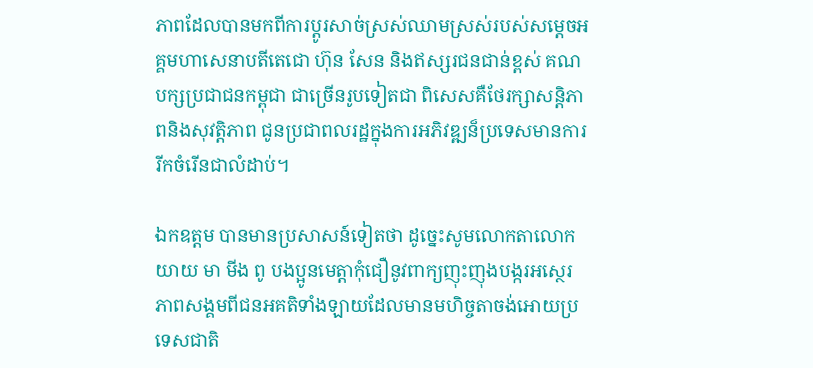ភាពដែលបានមកពីការប្តូរសាច់ស្រស់ឈាមស្រស់របស់សម្តេចអគ្គមហាសេនាបតីតេជោ ហ៊ុន សែន និងឥស្សរជនជាន់ខ្ពស់ គណបក្សប្រជាជនកម្ពុជា ជាច្រើនរូបទៀតជា ពិសេសគឺថែរក្សាសន្តិភាពនិងសុវត្តិភាព ជូនប្រជាពលរដ្ឋក្នុងការអភិវឌ្ឍន៏ប្រទេសមានការរីកចំរើនជាលំដាប់។

ឯកឧត្តម បានមានប្រសាសន៍ទៀតថា ដូច្នេះសូមលោកតាលោកយាយ មា មីង ពូ បងប្អូនមេត្តាកុំជឿនូវពាក្យញុះញុងបង្ករអស្ថេរភាពសង្គមពីជនអគតិទាំងឡាយដែលមានមហិច្ចតាចង់អោយប្រទេសជាតិ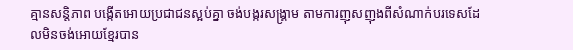គ្មានសន្តិភាព បង្កើតអោយប្រជាជនស្អប់គ្នា ចង់បង្ករសង្រ្គាម តាមការញុសញុងពីសំណាក់បរទេសដែលមិនចង់អោយខ្មែរបាន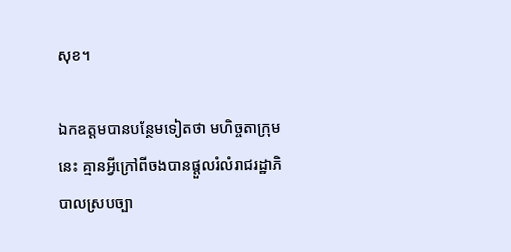សុខ។

ឯកឧត្តមបានបន្ថែមទៀតថា មហិច្ចតាក្រុមនេះ គ្មានអ្វីក្រៅពីចងបានផ្តួលរំលំរាជរដ្ឋាភិបាលស្របច្បា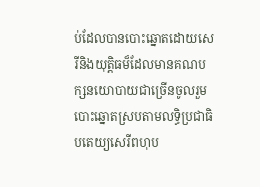ប់ដែលបានបោះឆ្នោតដោយសេរីនិងយុត្តិធម៏ដែលមានគណបក្សនយោបាយជាច្រើនចូលរួមបោះឆ្នោតស្របតាមលទ្ធិប្រជាធិបតេយ្យសេរីពហុប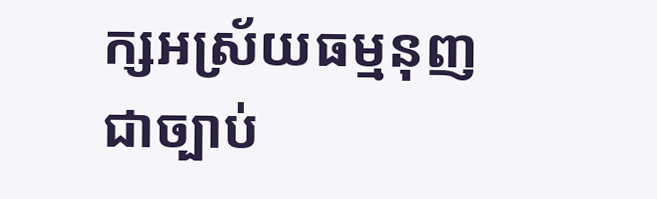ក្សអស្រ័យធម្មនុញជាច្បាប់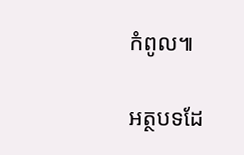កំពូល៕

អត្ថបទដែ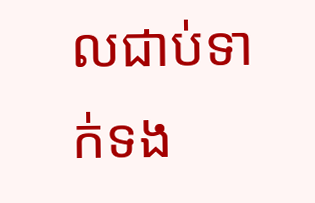លជាប់ទាក់ទង